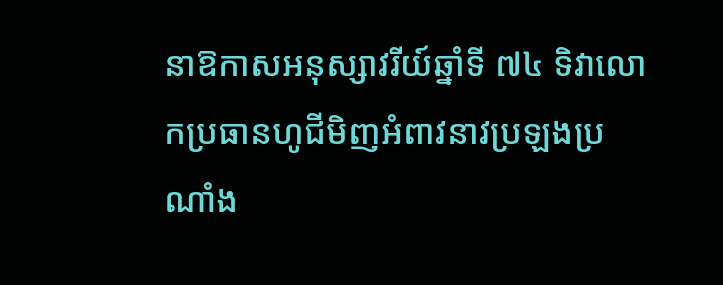នាឱកាសអនុស្សាវរីយ៍ឆ្នាំទី ៧៤ ទិវាលោកប្រធានហូជីមិញអំពាវនាវប្រឡងប្រណាំង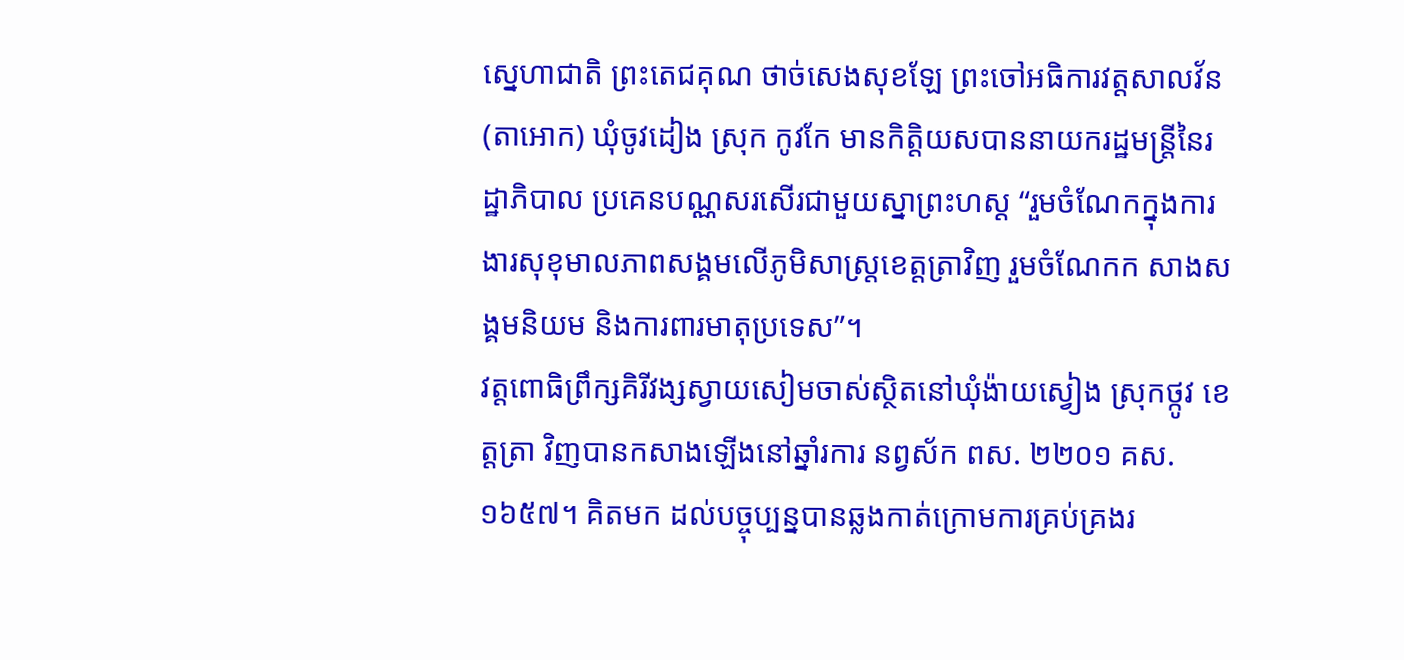ស្នេហាជាតិ ព្រះតេជគុណ ថាច់សេងសុខឡែ ព្រះចៅអធិការវត្តសាលវ័ន (តាអោក) ឃុំចូវដៀង ស្រុក កូវកែ មានកិត្តិយសបាននាយករដ្ឋមន្ត្រីនៃរដ្ឋាភិបាល ប្រគេនបណ្ណសរសើរជាមួយស្នាព្រះហស្ដ “រួមចំណែកក្នុងការងារសុខុមាលភាពសង្គមលើភូមិសាស្រ្តខេត្តត្រាវិញ រួមចំណែកក សាងសង្គមនិយម និងការពារមាតុប្រទេស”។
វត្តពោធិព្រឹក្សគិរីវង្សស្វាយសៀមចាស់ស្ថិតនៅឃុំង៉ាយស្វៀង ស្រុកថ្កូវ ខេត្តត្រា វិញបានកសាងឡើងនៅឆ្នាំរការ នព្វស័ក ពស. ២២០១ គស. ១៦៥៧។ គិតមក ដល់បច្ចុប្បន្នបានឆ្លងកាត់ក្រោមការគ្រប់គ្រងរ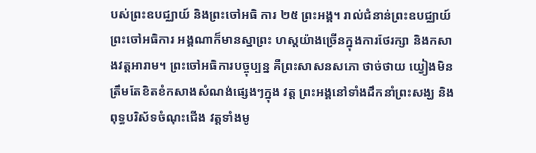បស់ព្រះឧបជ្ឈាយ៍ និងព្រះចៅអធិ ការ ២៥ ព្រះអង្គ។ រាល់ជំនាន់ព្រះឧបជ្ឈាយ៍ ព្រះចៅអធិការ អង្គណាក៏មានស្នាព្រះ ហស្តយ៉ាងច្រើនក្នុងការថែរក្សា និងកសាងវត្តអារាម។ ព្រះចៅអធិការបច្ចុប្បន្ន គឺព្រះសាសនសភោ ថាច់ថាយ យ្វៀងមិនត្រឹមតែខិតខំកសាងសំណង់ផ្សេងៗក្នុង វត្ត ព្រះអង្គនៅទាំងដឹកនាំព្រះសង្ឃ និងពុទ្ធបរិស័ទចំណុះជើង វត្តទាំងមូ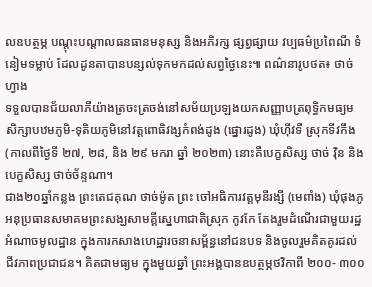លឧបត្ថម្ភ បណ្ដុះបណ្ដាលធនធានមនុស្ស និងអភិរក្ស ផ្សព្វផ្សាយ វប្បធម៌ប្រពៃណី ទំនៀមទម្លាប់ ដែលដូនតាបានបន្សល់ទុកមកដល់សព្វថ្ងៃនេះ៕ ពណ៌នារូបថត៖ ថាច់ហ្វាង
ទទួលបានជ័យលាភីយ៉ាងត្រចះត្រចង់នៅសម័យប្រឡងយកសញ្ញាបត្រពុទ្ធិកមធ្យមសិក្សាបឋមភូមិ-ទុតិយភូមិនៅវត្តពោធិវង្សកំពង់ដូង (ផ្នោរដូង) ឃុំហ៊ីវទឺ ស្រុកទីវកឹង (កាលពីថ្ងៃទី ២៧, ២៨, និង ២៩ មករា ឆ្នាំ ២០២៣) នោះគឺបេក្ខសិស្ស ថាច់ វ៉ិន និងបេក្ខសិស្ស ថាច់ច័ន្ទណា។
ជាង២០ឆ្នាំកន្លង ព្រះតេជគុណ ថាច់ម៉ូត ព្រះ ចៅអធិការវត្តមុនីរង្សី (មេពាំង) ឃុំផុងភូ អនុប្រធានសមាគមព្រះសង្ឃសាមគ្គីស្នេហាជាតិស្រុក កូវកែ តែងរួមដំណើរជាមួយរដ្ឋអំណាចមូលដ្ឋាន ក្នុងការកសាងហេដ្ឋារចនាសម្ព័ន្ធនៅជនបទ និងចូលរួមគិតគូរដល់ជីវភាពប្រជាជន។ គិតជាមធ្យម ក្នុងមួយឆ្នាំ ព្រះអង្គបានឧបត្ថម្ភថវិកាពី ២០០- ៣០០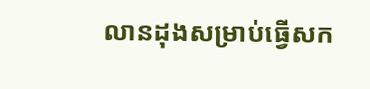លានដុងសម្រាប់ធ្វើសក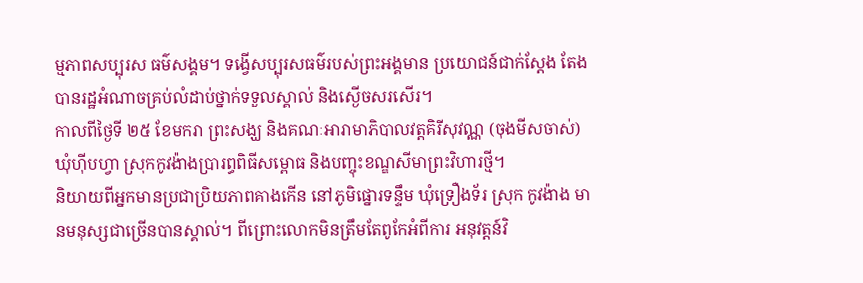ម្មភាពសប្បុរស ធម៌សង្គម។ ទង្វើសប្បុរសធម៌របស់ព្រះអង្គមាន ប្រយោជន៍ជាក់ស្តែង តែងបានរដ្ឋអំណាចគ្រប់លំដាប់ថ្នាក់ទទួលស្គាល់ និងស្ងើចសរសើរ។
កាលពីថ្ងៃទី ២៥ ខែមករា ព្រះសង្ឃ និងគណៈអារាមាភិបាលវត្តគិរីសុវណ្ណ (ចុងមីសចាស់) ឃុំហ៊ីបហ្វា ស្រុកកូវង៉ាងប្រារព្ធពិធីសម្ពោធ និងបញ្ចុះខណ្ឌសីមាព្រះវិហារថ្មី។
និយាយពីអ្នកមានប្រជាប្រិយភាពគាងកើន នៅភូមិផ្នោរទន្ទឹម ឃុំទ្រឿងទ័រ ស្រុក កូវង៉ាង មានមនុស្សជាច្រើនបានស្គាល់។ ពីព្រោះលោកមិនត្រឹមតែពូកែអំពីការ អនុវត្តន៍វិ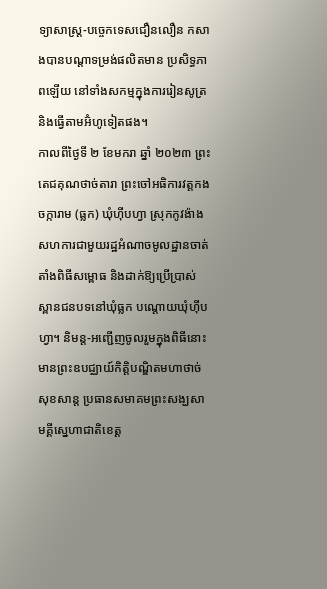ទ្យាសាស្រ្ត-បច្ចេកទេសជឿនលឿន កសាងបានបណ្ដាទម្រង់ផលិតមាន ប្រសិទ្ធភាពឡើយ នៅទាំងសកម្មក្នុងការរៀនសូត្រ និងធ្វើតាមអ៊ំហូទៀតផង។
កាលពីថ្ងៃទី ២ ខែមករា ឆ្នាំ ២០២៣ ព្រះតេជគុណថាច់តារា ព្រះចៅអធិការវត្តកងចក្ការាម (ធ្លក) ឃុំហ៊ីបហ្វា ស្រុកកូវង៉ាង សហការជាមួយរដ្ឋអំណាចមូលដ្ឋានចាត់តាំងពិធីសម្ពោធ និងដាក់ឱ្យប្រើប្រាស់ស្ពានជនបទនៅឃុំធ្លក បណ្ដោយឃុំហ៊ីបហ្វា។ និមន្ត-អញ្ជើញចូលរួមក្នុងពិធីនោះ មានព្រះឧបជ្ឈាយ៍កិតិ្តបណ្ឌិតមហាថាច់សុខសាន្ត ប្រធានសមាគមព្រះសង្ឃសាមគ្គីស្នេហាជាតិខេត្ត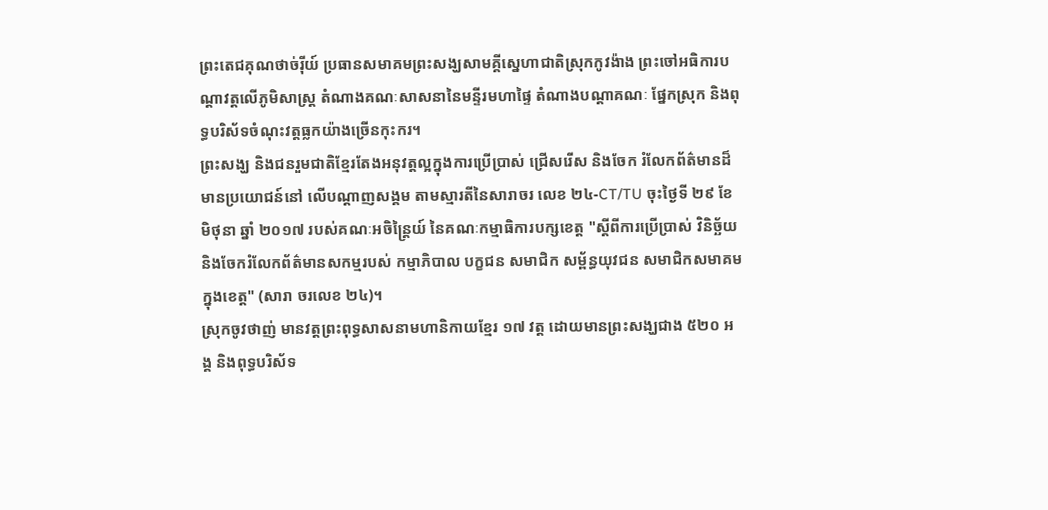ព្រះតេជគុណថាច់រ៉ីយ៍ ប្រធានសមាគមព្រះសង្ឃសាមគ្គីស្នេហាជាតិស្រុកកូវង៉ាង ព្រះចៅអធិការបណ្ដាវត្តលើភូមិសាស្រ្ត តំណាងគណៈសាសនានៃមន្ទីរមហាផ្ទៃ តំណាងបណ្ដាគណៈ ផ្នែកស្រុក និងពុទ្ធបរិស័ទចំណុះវត្តធ្លកយ៉ាងច្រើនកុះករ។
ព្រះសង្ឃ និងជនរួមជាតិខ្មែរតែងអនុវត្តល្អក្នុងការប្រើប្រាស់ ជ្រើសរើស និងចែក រំលែកព័ត៌មានដ៏មានប្រយោជន៍នៅ លើបណ្តាញសង្គម តាមស្មារតីនៃសារាចរ លេខ ២៤-CT/TU ចុះថ្ងៃទី ២៩ ខែមិថុនា ឆ្នាំ ២០១៧ របស់គណៈអចិន្ត្រៃយ៍ នៃគណៈកម្មាធិការបក្សខេត្ត "ស្តីពីការប្រើប្រាស់ វិនិច្ឆ័យ និងចែករំលែកព័ត៌មានសកម្មរបស់ កម្មាភិបាល បក្ខជន សមាជិក សម្ព័ន្ធយុវជន សមាជិកសមាគមក្នុងខេត្ត" (សារា ចរលេខ ២៤)។
ស្រុកចូវថាញ់ មានវត្តព្រះពុទ្ធសាសនាមហានិកាយខ្មែរ ១៧ វត្ត ដោយមានព្រះសង្ឃជាង ៥២០ អង្គ និងពុទ្ធបរិស័ទ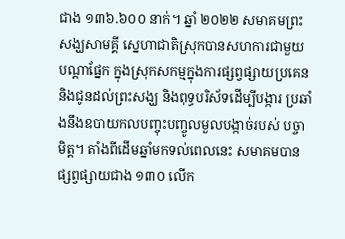ជាង ១៣៦.៦០០ នាក់។ ឆ្នាំ ២០២២ សមាគមព្រះសង្ឃសាមគ្គី ស្នេហាជាតិស្រុកបានសហការជាមួយបណ្តាផ្នែក ក្នុងស្រុកសកម្មក្នុងការផ្សព្វផ្សាយប្រគេន និងជូនដល់ព្រះសង្ឃ និងពុទ្ធបរិស័ទដើម្បីបង្ការ ប្រឆាំងនឹងឧបាយកលបញ្ចុះបញ្ចូលមួលបង្កាច់របស់ បច្ចាមិត្ត។ តាំងពីដើមឆ្នាំមកទល់ពេលនេះ សមាគមបានផ្សព្វផ្សាយជាង ១៣០ លើក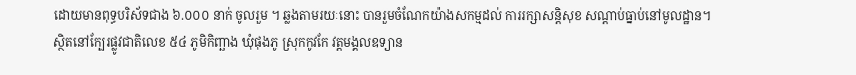ដោយមានពុទ្ធបរិស័ទជាង ៦.០០០ នាក់ ចូលរួម ។ ឆ្លងតាមរយៈនោះ បានរួមចំណែកយ៉ាងសកម្មដល់ ការរក្សាសន្តិសុខ សណ្តាប់ធ្នាប់នៅមូលដ្ឋាន។
ស្ថិតនៅក្បែរផ្លូវជាតិលេខ ៥៤ ភូមិកិញ្ឆាង ឃុំផុងភូ ស្រុកកូវកែ វត្តមង្គលឧទ្យាន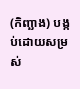(កិញ្ឆាង) បង្កប់ដោយសម្រស់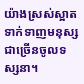យ៉ាងស្រស់ស្អាត ទាក់ទាញមនុស្សជាច្រើនចូលទស្សនា។